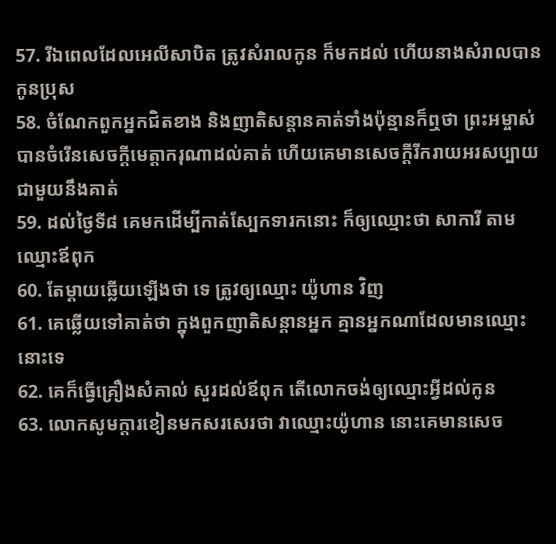57. រីឯពេលដែលអេលីសាបិត ត្រូវសំរាលកូន ក៏មកដល់ ហើយនាងសំរាលបានកូនប្រុស
58. ចំណែកពួកអ្នកជិតខាង និងញាតិសន្តានគាត់ទាំងប៉ុន្មានក៏ឮថា ព្រះអម្ចាស់បានចំរើនសេចក្ដីមេត្តាករុណាដល់គាត់ ហើយគេមានសេចក្ដីរីករាយអរសប្បាយជាមួយនឹងគាត់
59. ដល់ថ្ងៃទី៨ គេមកដើម្បីកាត់ស្បែកទារកនោះ ក៏ឲ្យឈ្មោះថា សាការី តាមឈ្មោះឪពុក
60. តែម្តាយឆ្លើយឡើងថា ទេ ត្រូវឲ្យឈ្មោះ យ៉ូហាន វិញ
61. គេឆ្លើយទៅគាត់ថា ក្នុងពួកញាតិសន្តានអ្នក គ្មានអ្នកណាដែលមានឈ្មោះនោះទេ
62. គេក៏ធ្វើគ្រឿងសំគាល់ សួរដល់ឪពុក តើលោកចង់ឲ្យឈ្មោះអ្វីដល់កូន
63. លោកសូមក្តារខៀនមកសរសេរថា វាឈ្មោះយ៉ូហាន នោះគេមានសេច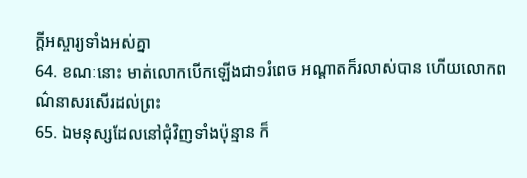ក្ដីអស្ចារ្យទាំងអស់គ្នា
64. ខណៈនោះ មាត់លោកបើកឡើងជា១រំពេច អណ្តាតក៏រលាស់បាន ហើយលោកពណ៌នាសរសើរដល់ព្រះ
65. ឯមនុស្សដែលនៅជុំវិញទាំងប៉ុន្មាន ក៏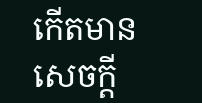កើតមានសេចក្ដី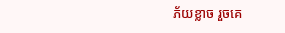ភ័យខ្លាច រួចគេ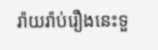រ៉ាយរ៉ាប់រឿងនេះទួ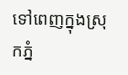ទៅពេញក្នុងស្រុកភ្នំ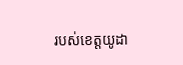របស់ខេត្តយូដា